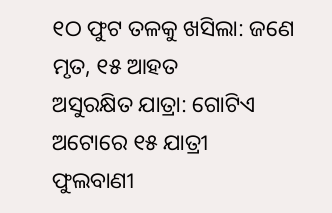୧ଠ ଫୁଟ ତଳକୁ ଖସିଲା: ଜଣେ ମୃତ, ୧୫ ଆହତ
ଅସୁରକ୍ଷିତ ଯାତ୍ରା: ଗୋଟିଏ ଅଟୋରେ ୧୫ ଯାତ୍ରୀ
ଫୁଲବାଣୀ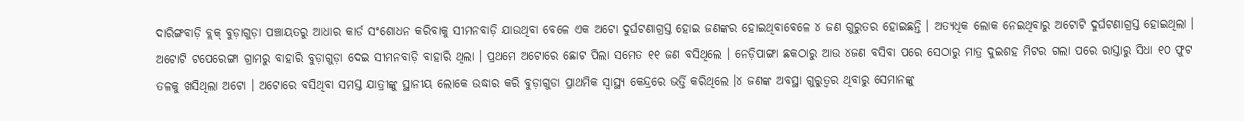ଦାରିଙ୍ଗବାଡ଼ି ବ୍ଲକ୍ ବୁଡ଼ାଗୁଡ଼ା ପଞ୍ଚାୟତରୁ ଆଧାର କାର୍ଡ ସଂଶୋଧନ କରିବାକୁ ସୀମନବାଡ଼ି ଯାଉଥିବା ବେଳେ ଏକ ଅଟୋ ଦୁର୍ଘଟଣାଗ୍ରସ୍ତ ହୋଇ ଜଣଙ୍କର ହୋଇଥିବାବେଳେ ୪ ଜଣ ଗୁରୁତର ହୋଇଛନ୍ତି । ଅତ୍ୟଧିକ ଲୋକ ନେଇଥିବାରୁ ଅଟୋଟି ଦୁର୍ଘଟଣାଗ୍ରସ୍ତ ହୋଇଥିଲା । ଅଟୋଟି ଟପେରେଙ୍ଗା ଗ୍ରାମରୁ ବାହାରି ବୁଡ଼ାଗୁଡ଼ା ଦେଇ ସୀମନବାଡ଼ି ବାହାରି ଥିଲା । ପ୍ରଥମେ ଅଟୋରେ ଛୋଟ ପିଲା ସମେତ ୧୧ ଜଣ ବସିଥିଲେ । ନେଡ଼ିପାଙ୍ଗା ଛକଠାରୁ ଆଉ ୪ଜଣ ବସିବା ପରେ ସେଠାରୁ ମାତ୍ର ଦୁଇଶହ ମିଟର ଗଲା ପରେ ରାସ୍ତାରୁ ସିଧା ୧୦ ଫୁଟ ତଳକୁ ଖସିଥିଲା ଅଟୋ । ଅଟୋରେ ବସିଥିବା ସମସ୍ତ ଯାତ୍ରୀଙ୍କୁ ସ୍ଥାନୀୟ ଲୋକେ ଉଦ୍ଧାର କରି ବୁଡ଼ାଗୁଡା ପ୍ରାଥମିକ ସ୍ୱାସ୍ଥ୍ୟ କେନ୍ଦ୍ରରେ ଭର୍ତ୍ତି କରିଥିଲେ ।୪ ଜଣଙ୍କ ଅବସ୍ଥା ଗୁରୁତ୍ୱର ଥିବାରୁ ସେମାନଙ୍କୁ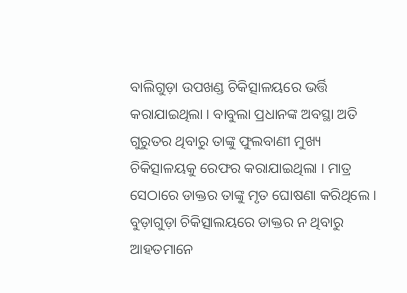ବାଲିଗୁଡ଼ା ଉପଖଣ୍ଡ ଚିକିତ୍ସାଳୟରେ ଭର୍ତ୍ତି କରାଯାଇଥିଲା । ବାବୁଲା ପ୍ରଧାନଙ୍କ ଅବସ୍ଥା ଅତି ଗୁରୁତର ଥିବାରୁ ତାଙ୍କୁ ଫୁଲବାଣୀ ମୁଖ୍ୟ ଚିକିତ୍ସାଳୟକୁ ରେଫର କରାଯାଇଥିଲା । ମାତ୍ର ସେଠାରେ ଡାକ୍ତର ତାଙ୍କୁ ମୃତ ଘୋଷଣା କରିଥିଲେ । ବୁଡ଼ାଗୁଡ଼ା ଚିକିତ୍ସାଲୟରେ ଡାକ୍ତର ନ ଥିବାରୁ ଆହତମାନେ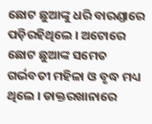ଛୋଟ ଛୁଆଙ୍କୁ ଧରି ବାରଣ୍ଡାରେ ପଡ଼ିରହିଥିଲେ । ଅଟୋରେ ଛୋଟ ଛୁଆଙ୍କ ସମେତ ଗର୍ଭବତୀ ମହିଳା ଓ ବୃଦ୍ଧ ମଧ୍ୟ ଥିଲେ । ଡାକ୍ତରଖାନାରେ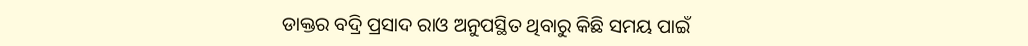ଡାକ୍ତର ବଦ୍ରି ପ୍ରସାଦ ରାଓ ଅନୁପସ୍ଥିତ ଥିବାରୁ କିଛି ସମୟ ପାଇଁ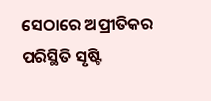ସେଠାରେ ଅପ୍ରୀତିକର ପରିସ୍ଥିତି ସୃଷ୍ଟି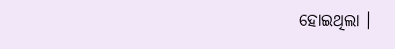ହୋଇଥିଲା ।